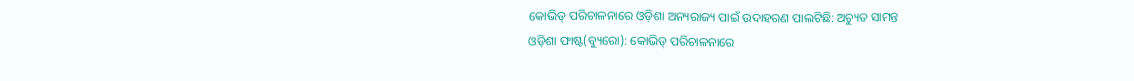କୋଭିଡ୍ ପରିଚାଳନାରେ ଓଡ଼ିଶା ଅନ୍ୟରାଜ୍ୟ ପାଇଁ ଉଦାହରଣ ପାଲଟିଛି: ଅଚ୍ୟୁତ ସାମନ୍ତ
ଓଡ଼ିଶା ଫାଷ୍ଟ(ବ୍ୟୁରୋ): କୋଭିଡ୍ ପରିଚାଳନାରେ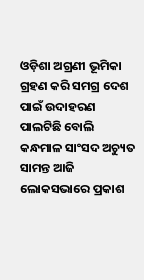ଓଡ଼ିଶା ଅଗ୍ରଣୀ ଭୂମିକା ଗ୍ରହଣ କରି ସମଗ୍ର ଦେଶ ପାଇଁ ଉଦାହରଣ ପାଲଟିଛି ବୋଲି କନ୍ଧମାଳ ସାଂସଦ ଅଚ୍ୟୁତ ସାମନ୍ତ ଆଜି ଲୋକସଭାରେ ପ୍ରକାଶ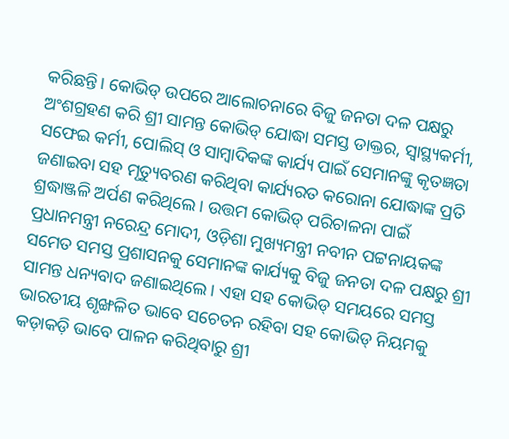କରିଛନ୍ତି। କୋଭିଡ୍ ଉପରେ ଆଲୋଚନାରେ ବିଜୁ ଜନତା ଦଳ ପକ୍ଷରୁ ଅଂଶଗ୍ରହଣ କରି ଶ୍ରୀ ସାମନ୍ତ କୋଭିଡ୍ ଯୋଦ୍ଧା ସମସ୍ତ ଡାକ୍ତର, ସ୍ୱାସ୍ଥ୍ୟକର୍ମୀ, ସଫେଇ କର୍ମୀ, ପୋଲିସ୍ ଓ ସାମ୍ବାଦିକଙ୍କ କାର୍ଯ୍ୟ ପାଇଁ ସେମାନଙ୍କୁ କୃତଜ୍ଞତା ଜଣାଇବା ସହ ମୃତ୍ୟୁବରଣ କରିଥିବା କାର୍ଯ୍ୟରତ କରୋନା ଯୋଦ୍ଧାଙ୍କ ପ୍ରତି ଶ୍ରଦ୍ଧାଞ୍ଜଳି ଅର୍ପଣ କରିଥିଲେ। ଉତ୍ତମ କୋଭିଡ୍ ପରିଚାଳନା ପାଇଁ ପ୍ରଧାନମନ୍ତ୍ରୀ ନରେନ୍ଦ୍ର ମୋଦୀ, ଓଡ଼ିଶା ମୁଖ୍ୟମନ୍ତ୍ରୀ ନବୀନ ପଟ୍ଟନାୟକଙ୍କ ସମେତ ସମସ୍ତ ପ୍ରଶାସନକୁ ସେମାନଙ୍କ କାର୍ଯ୍ୟକୁ ବିଜୁ ଜନତା ଦଳ ପକ୍ଷରୁ ଶ୍ରୀ ସାମନ୍ତ ଧନ୍ୟବାଦ ଜଣାଇଥିଲେ। ଏହା ସହ କୋଭିଡ୍ ସମୟରେ ସମସ୍ତ ଭାରତୀୟ ଶୃଙ୍ଖଳିତ ଭାବେ ସଚେତନ ରହିବା ସହ କୋଭିଡ୍ ନିୟମକୁ କଡ଼ାକଡ଼ି ଭାବେ ପାଳନ କରିଥିବାରୁ ଶ୍ରୀ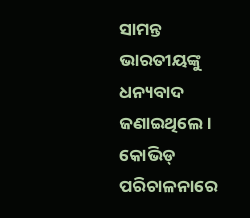ସାମନ୍ତ ଭାରତୀୟଙ୍କୁ ଧନ୍ୟବାଦ ଜଣାଇଥିଲେ। କୋଭିଡ୍ ପରିଚାଳନାରେ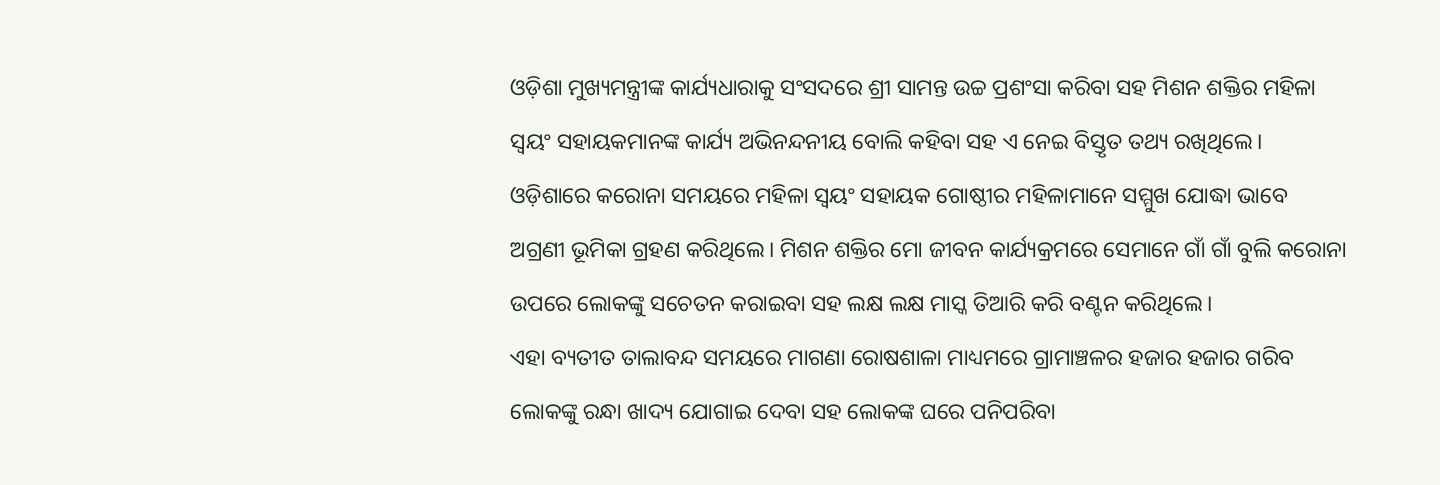ଓଡ଼ିଶା ମୁଖ୍ୟମନ୍ତ୍ରୀଙ୍କ କାର୍ଯ୍ୟଧାରାକୁ ସଂସଦରେ ଶ୍ରୀ ସାମନ୍ତ ଉଚ୍ଚ ପ୍ରଶଂସା କରିବା ସହ ମିଶନ ଶକ୍ତିର ମହିଳା ସ୍ୱୟଂ ସହାୟକମାନଙ୍କ କାର୍ଯ୍ୟ ଅଭିନନ୍ଦନୀୟ ବୋଲି କହିବା ସହ ଏ ନେଇ ବିସ୍ତୃତ ତଥ୍ୟ ରଖିଥିଲେ। ଓଡ଼ିଶାରେ କରୋନା ସମୟରେ ମହିଳା ସ୍ୱୟଂ ସହାୟକ ଗୋଷ୍ଠୀର ମହିଳାମାନେ ସମ୍ମୁଖ ଯୋଦ୍ଧା ଭାବେ ଅଗ୍ରଣୀ ଭୂମିକା ଗ୍ରହଣ କରିଥିଲେ। ମିଶନ ଶକ୍ତିର ମୋ ଜୀବନ କାର୍ଯ୍ୟକ୍ରମରେ ସେମାନେ ଗାଁ ଗାଁ ବୁଲି କରୋନା ଉପରେ ଲୋକଙ୍କୁ ସଚେତନ କରାଇବା ସହ ଲକ୍ଷ ଲକ୍ଷ ମାସ୍କ ତିଆରି କରି ବଣ୍ଟନ କରିଥିଲେ।
ଏହା ବ୍ୟତୀତ ତାଲାବନ୍ଦ ସମୟରେ ମାଗଣା ରୋଷଶାଳା ମାଧ୍ୟମରେ ଗ୍ରାମାଞ୍ଚଳର ହଜାର ହଜାର ଗରିବ ଲୋକଙ୍କୁ ରନ୍ଧା ଖାଦ୍ୟ ଯୋଗାଇ ଦେବା ସହ ଲୋକଙ୍କ ଘରେ ପନିପରିବା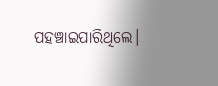ପହଞ୍ଚାଇପାରିଥିଲେ।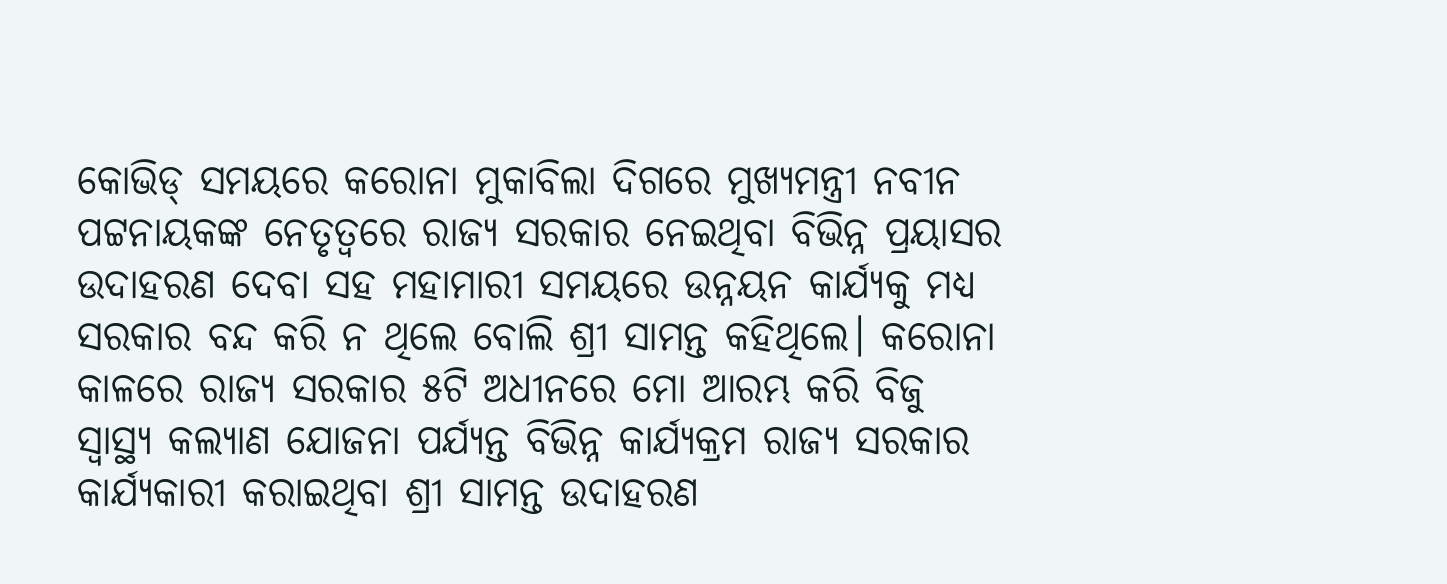କୋଭିଡ୍ ସମୟରେ କରୋନା ମୁକାବିଲା ଦିଗରେ ମୁଖ୍ୟମନ୍ତ୍ରୀ ନବୀନ ପଟ୍ଟନାୟକଙ୍କ ନେତୃତ୍ୱରେ ରାଜ୍ୟ ସରକାର ନେଇଥିବା ବିଭିନ୍ନ ପ୍ରୟାସର ଉଦାହରଣ ଦେବା ସହ ମହାମାରୀ ସମୟରେ ଉନ୍ନୟନ କାର୍ଯ୍ୟକୁ ମଧ୍ୟ ସରକାର ବନ୍ଦ କରି ନ ଥିଲେ ବୋଲି ଶ୍ରୀ ସାମନ୍ତ କହିଥିଲେ। କରୋନା କାଳରେ ରାଜ୍ୟ ସରକାର ୫ଟି ଅଧୀନରେ ମୋ ଆରମ୍ଭ କରି ବିଜୁ ସ୍ୱାସ୍ଥ୍ୟ କଲ୍ୟାଣ ଯୋଜନା ପର୍ଯ୍ୟନ୍ତ ବିଭିନ୍ନ କାର୍ଯ୍ୟକ୍ରମ ରାଜ୍ୟ ସରକାର କାର୍ଯ୍ୟକାରୀ କରାଇଥିବା ଶ୍ରୀ ସାମନ୍ତ ଉଦାହରଣ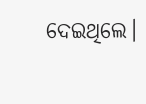ଦେଇଥିଲେ।